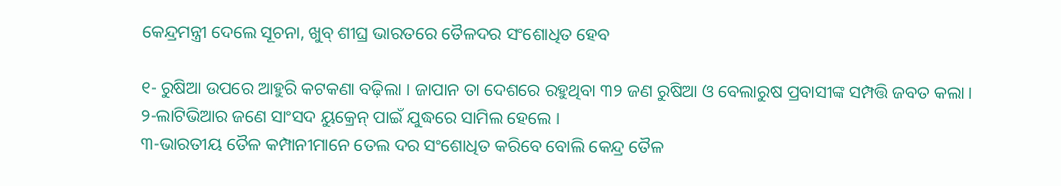କେନ୍ଦ୍ରମନ୍ତ୍ରୀ ଦେଲେ ସୂଚନା, ଖୁବ୍ ଶୀଘ୍ର ଭାରତରେ ତୈଳଦର ସଂଶୋଧିତ ହେବ

୧- ରୁଷିଆ ଉପରେ ଆହୁରି କଟକଣା ବଢ଼ିଲା । ଜାପାନ ତା ଦେଶରେ ରହୁଥିବା ୩୨ ଜଣ ରୁଷିଆ ଓ ବେଲାରୁଷ ପ୍ରବାସୀଙ୍କ ସମ୍ପତ୍ତି ଜବତ କଲା।
୨-ଲାଟିଭିଆର ଜଣେ ସାଂସଦ ୟୁକ୍ରେନ୍ ପାଇଁ ଯୁଦ୍ଧରେ ସାମିଲ ହେଲେ ।
୩-ଭାରତୀୟ ତୈଳ କମ୍ପାନୀମାନେ ତେଲ ଦର ସଂଶୋଧିତ କରିବେ ବୋଲି କେନ୍ଦ୍ର ତୈଳ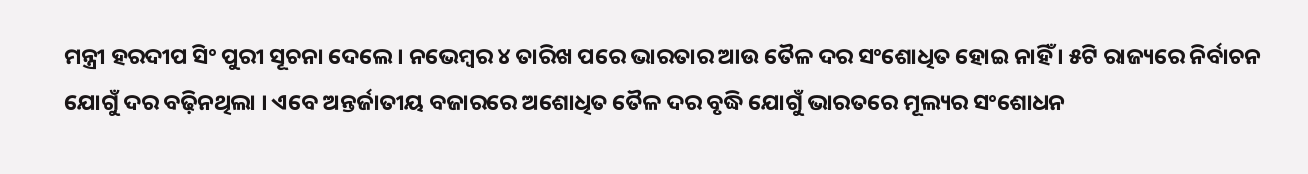ମନ୍ତ୍ରୀ ହରଦୀପ ସିଂ ପୁରୀ ସୂଚନା ଦେଲେ । ନଭେମ୍ବର ୪ ତାରିଖ ପରେ ଭାରତାର ଆଉ ତୈଳ ଦର ସଂଶୋଧିତ ହୋଇ ନାହିଁ । ୫ଟି ରାଜ୍ୟରେ ନିର୍ବାଚନ ଯୋଗୁଁ ଦର ବଢ଼ିନଥିଲା । ଏବେ ଅନ୍ତର୍ଜାତୀୟ ବଜାରରେ ଅଶୋଧିତ ତୈଳ ଦର ବୃଦ୍ଧି ଯୋଗୁଁ ଭାରତରେ ମୂଲ୍ୟର ସଂଶୋଧନ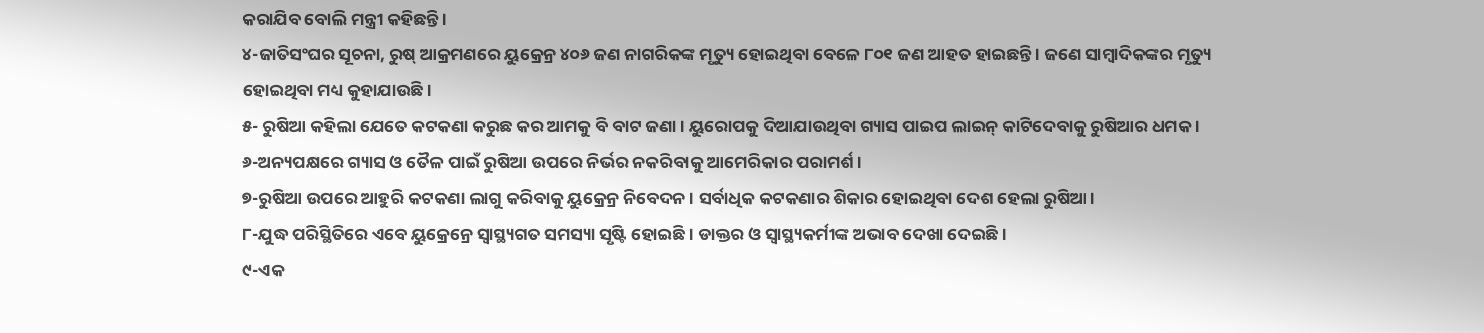କରାଯିବ ବୋଲି ମନ୍ତ୍ରୀ କହିଛନ୍ତି ।
୪-ଜାତିସଂଘର ସୂଚନା, ରୁଷ୍ ଆକ୍ରମଣରେ ୟୁକ୍ରେନ୍ର ୪୦୬ ଜଣ ନାଗରିକଙ୍କ ମୃତ୍ୟୁ ହୋଇଥିବା ବେଳେ ୮୦୧ ଜଣ ଆହତ ହାଇଛନ୍ତି । ଜଣେ ସାମ୍ବାଦିକଙ୍କର ମୃତ୍ୟୁ ହୋଇଥିବା ମଧ୍ୟ କୁହାଯାଉଛି।
୫- ରୁଷିଆ କହିଲା ଯେତେ କଟକଣା କରୁଛ କର ଆମକୁ ବି ବାଟ ଜଣା । ୟୁରୋପକୁ ଦିଆଯାଉଥିବା ଗ୍ୟାସ ପାଇପ ଲାଇନ୍ କାଟିଦେବାକୁ ରୁଷିଆର ଧମକ ।
୬-ଅନ୍ୟପକ୍ଷରେ ଗ୍ୟାସ ଓ ତୈଳ ପାଇଁ ରୁଷିଆ ଉପରେ ନିର୍ଭର ନକରିବାକୁ ଆମେରିକାର ପରାମର୍ଶ ।
୭-ରୁଷିଆ ଉପରେ ଆହୁରି କଟକଣା ଲାଗୁ କରିବାକୁ ୟୁକ୍ରେନ୍ର ନିବେଦନ । ସର୍ବାଧିକ କଟକଣାର ଶିକାର ହୋଇଥିବା ଦେଶ ହେଲା ରୁଷିଆ।
୮-ଯୁଦ୍ଧ ପରିସ୍ଥିତିରେ ଏବେ ୟୁକ୍ରେନ୍ରେ ସ୍ୱାସ୍ଥ୍ୟଗତ ସମସ୍ୟା ସୃଷ୍ଟି ହୋଇଛି । ଡାକ୍ତର ଓ ସ୍ୱାସ୍ଥ୍ୟକର୍ମୀଙ୍କ ଅଭାବ ଦେଖା ଦେଇଛି ।
୯-ଏକ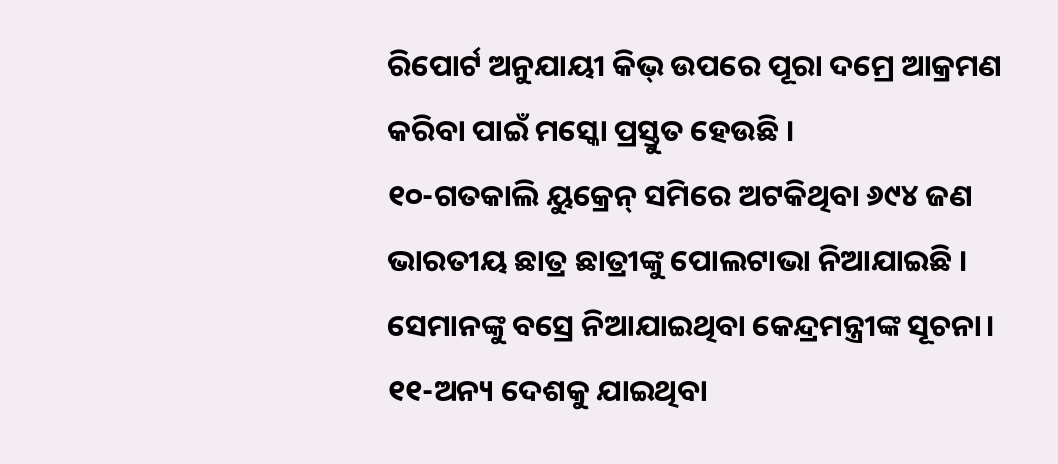ରିପୋର୍ଟ ଅନୁଯାୟୀ କିଭ୍ ଉପରେ ପୂରା ଦମ୍ରେ ଆକ୍ରମଣ କରିବା ପାଇଁ ମସ୍କୋ ପ୍ରସ୍ତୁତ ହେଉଛି ।
୧୦-ଗତକାଲି ୟୁକ୍ରେନ୍ ସମିରେ ଅଟକିଥିବା ୬୯୪ ଜଣ ଭାରତୀୟ ଛାତ୍ର ଛାତ୍ରୀଙ୍କୁ ପୋଲଟାଭା ନିଆଯାଇଛି । ସେମାନଙ୍କୁ ବସ୍ରେ ନିଆଯାଇଥିବା କେନ୍ଦ୍ରମନ୍ତ୍ରୀଙ୍କ ସୂଚନା।
୧୧-ଅନ୍ୟ ଦେଶକୁ ଯାଇଥିବା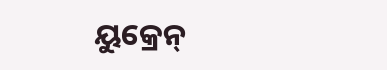ୟୁକ୍ରେନ୍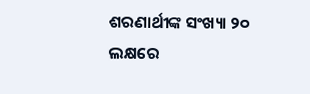ଶରଣାର୍ଥୀଙ୍କ ସଂଖ୍ୟା ୨୦ ଲକ୍ଷରେ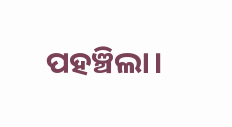ପହଞ୍ଚିଲା।